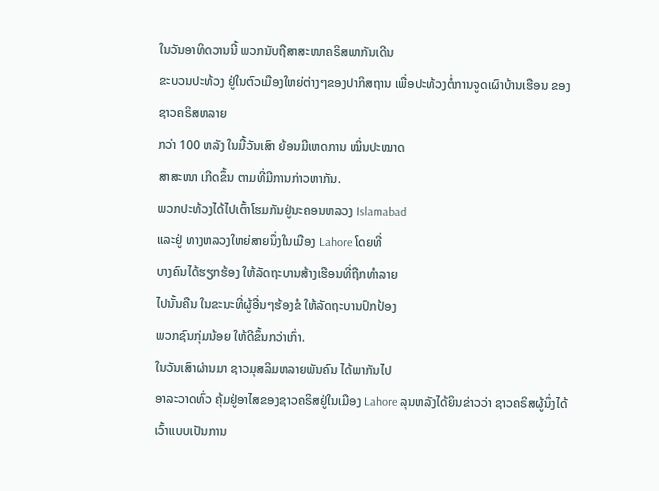ໃນວັນອາທິດວານນີ້ ພວກນັບຖືສາສະໜາຄຣິສພາກັນເດີນ
ຂະບວນປະທ້ວງ ຢູ່ໃນຕົວເມືອງໃຫຍ່ຕ່າງໆຂອງປາກິສຖານ ເພື່ອປະທ້ວງຕໍ່ການຈູດເຜົາບ້ານເຮືອນ ຂອງຊາວຄຣິສຫລາຍ
ກວ່າ 100 ຫລັງ ໃນມື້ວັນເສົາ ຍ້ອນມີເຫດການ ໝິ່ນປະໝາດ
ສາສະໜາ ເກີດຂຶ້ນ ຕາມທີ່ມີການກ່າວຫາກັນ.
ພວກປະທ້ວງໄດ້ໄປເຕົ້າໂຮມກັນຢູ່ນະຄອນຫລວງ Islamabad
ແລະຢູ່ ທາງຫລວງໃຫຍ່ສາຍນຶ່ງໃນເມືອງ Lahore ໂດຍທີ່
ບາງຄົນໄດ້ຮຽກຮ້ອງ ໃຫ້ລັດຖະບານສ້າງເຮືອນທີ່ຖືກທໍາລາຍ
ໄປນັ້ນຄືນ ໃນຂະນະທີ່ຜູ້ອື່ນໆຮ້ອງຂໍ ໃຫ້ລັດຖະບານປົກປ້ອງ
ພວກຊົນກຸ່ມນ້ອຍ ໃຫ້ດີຂຶ້ນກວ່າເກົ່າ.
ໃນວັນເສົາຜ່ານມາ ຊາວມຸສລິມຫລາຍພັນຄົນ ໄດ້ພາກັນໄປ
ອາລະວາດທົ່ວ ຄຸ້ມຢູ່ອາໄສຂອງຊາວຄຣິສຢູ່ໃນເມືອງ Lahore ລຸນຫລັງໄດ້ຍິນຂ່າວວ່າ ຊາວຄຣິສຜູ້ນຶ່ງໄດ້ເວົ້າແບບເປັນການ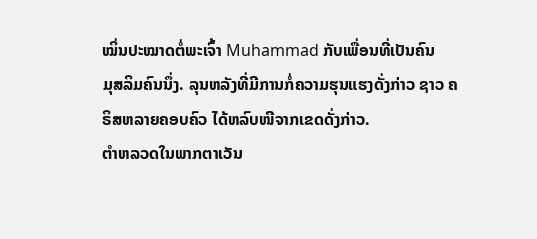ໝິ່ນປະໝາດຕໍ່ພະເຈົ້າ Muhammad ກັບເພື່ອນທີ່ເປັນຄົນ
ມຸສລິມຄົນນຶ່ງ. ລຸນຫລັງທີ່ມີການກໍ່ຄວາມຮຸນແຮງດັ່ງກ່າວ ຊາວ ຄຣິສຫລາຍຄອບຄົວ ໄດ້ຫລົບໜີຈາກເຂດດັ່ງກ່າວ.
ຕໍາຫລວດໃນພາກຕາເວັນ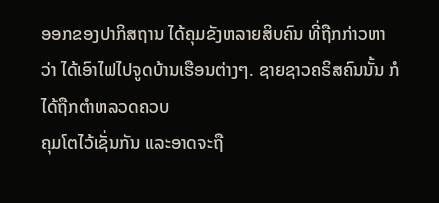ອອກຂອງປາກິສຖານ ໄດ້ຄຸມຂັງຫລາຍສິບຄົນ ທີ່ຖືກກ່າວຫາ
ວ່າ ໄດ້ເອົາໄຟໄປຈູດບ້ານເຮືອນຕ່າງໆ. ຊາຍຊາວຄຣິສຄົນນັ້ນ ກໍໄດ້ຖືກຕໍາຫລວດຄວບ
ຄຸມໂຕໄວ້ເຊັ່ນກັນ ແລະອາດຈະຖື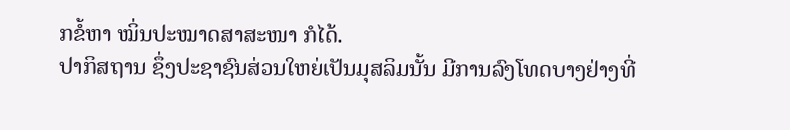ກຂໍ້ຫາ ໝິ່ນປະໝາດສາສະໜາ ກໍໄດ້.
ປາກິສຖານ ຊຶ່ງປະຊາຊົນສ່ວນໃຫຍ່ເປັນມຸສລິມນັ້ນ ມີການລົງໂທດບາງຢ່າງທີ່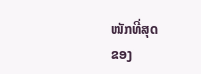ໜັກທີ່ສຸດ
ຂອງ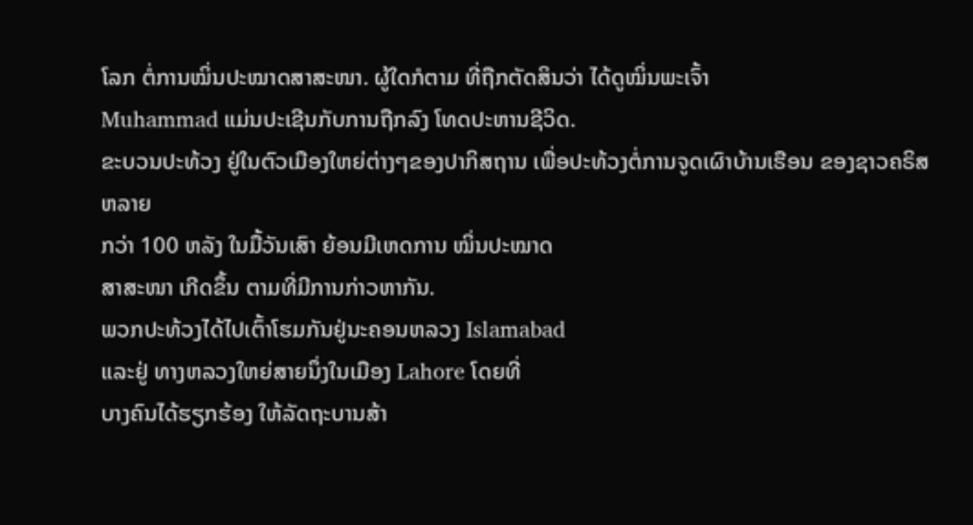ໂລກ ຕໍ່ການໝິ່ນປະໝາດສາສະໜາ. ຜູ້ໃດກໍຕາມ ທີ່ຖືກຕັດສິນວ່າ ໄດ້ດູໝິ່ນພະເຈົ້າ
Muhammad ແມ່ນປະເຊີນກັບການຖືກລົງ ໂທດປະຫານຊີວິດ.
ຂະບວນປະທ້ວງ ຢູ່ໃນຕົວເມືອງໃຫຍ່ຕ່າງໆຂອງປາກິສຖານ ເພື່ອປະທ້ວງຕໍ່ການຈູດເຜົາບ້ານເຮືອນ ຂອງຊາວຄຣິສຫລາຍ
ກວ່າ 100 ຫລັງ ໃນມື້ວັນເສົາ ຍ້ອນມີເຫດການ ໝິ່ນປະໝາດ
ສາສະໜາ ເກີດຂຶ້ນ ຕາມທີ່ມີການກ່າວຫາກັນ.
ພວກປະທ້ວງໄດ້ໄປເຕົ້າໂຮມກັນຢູ່ນະຄອນຫລວງ Islamabad
ແລະຢູ່ ທາງຫລວງໃຫຍ່ສາຍນຶ່ງໃນເມືອງ Lahore ໂດຍທີ່
ບາງຄົນໄດ້ຮຽກຮ້ອງ ໃຫ້ລັດຖະບານສ້າ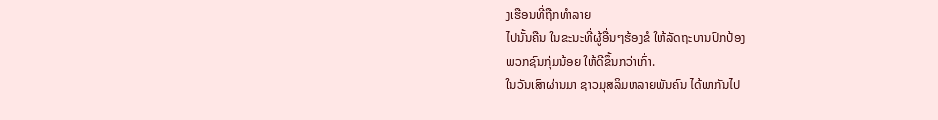ງເຮືອນທີ່ຖືກທໍາລາຍ
ໄປນັ້ນຄືນ ໃນຂະນະທີ່ຜູ້ອື່ນໆຮ້ອງຂໍ ໃຫ້ລັດຖະບານປົກປ້ອງ
ພວກຊົນກຸ່ມນ້ອຍ ໃຫ້ດີຂຶ້ນກວ່າເກົ່າ.
ໃນວັນເສົາຜ່ານມາ ຊາວມຸສລິມຫລາຍພັນຄົນ ໄດ້ພາກັນໄປ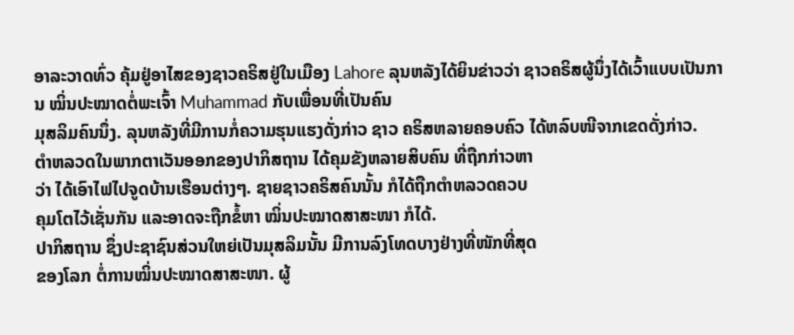ອາລະວາດທົ່ວ ຄຸ້ມຢູ່ອາໄສຂອງຊາວຄຣິສຢູ່ໃນເມືອງ Lahore ລຸນຫລັງໄດ້ຍິນຂ່າວວ່າ ຊາວຄຣິສຜູ້ນຶ່ງໄດ້ເວົ້າແບບເປັນການ ໝິ່ນປະໝາດຕໍ່ພະເຈົ້າ Muhammad ກັບເພື່ອນທີ່ເປັນຄົນ
ມຸສລິມຄົນນຶ່ງ. ລຸນຫລັງທີ່ມີການກໍ່ຄວາມຮຸນແຮງດັ່ງກ່າວ ຊາວ ຄຣິສຫລາຍຄອບຄົວ ໄດ້ຫລົບໜີຈາກເຂດດັ່ງກ່າວ.
ຕໍາຫລວດໃນພາກຕາເວັນອອກຂອງປາກິສຖານ ໄດ້ຄຸມຂັງຫລາຍສິບຄົນ ທີ່ຖືກກ່າວຫາ
ວ່າ ໄດ້ເອົາໄຟໄປຈູດບ້ານເຮືອນຕ່າງໆ. ຊາຍຊາວຄຣິສຄົນນັ້ນ ກໍໄດ້ຖືກຕໍາຫລວດຄວບ
ຄຸມໂຕໄວ້ເຊັ່ນກັນ ແລະອາດຈະຖືກຂໍ້ຫາ ໝິ່ນປະໝາດສາສະໜາ ກໍໄດ້.
ປາກິສຖານ ຊຶ່ງປະຊາຊົນສ່ວນໃຫຍ່ເປັນມຸສລິມນັ້ນ ມີການລົງໂທດບາງຢ່າງທີ່ໜັກທີ່ສຸດ
ຂອງໂລກ ຕໍ່ການໝິ່ນປະໝາດສາສະໜາ. ຜູ້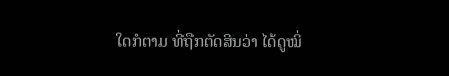ໃດກໍຕາມ ທີ່ຖືກຕັດສິນວ່າ ໄດ້ດູໝິ່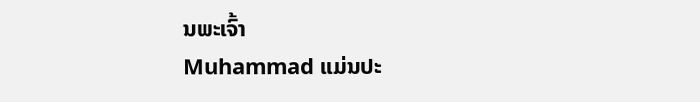ນພະເຈົ້າ
Muhammad ແມ່ນປະ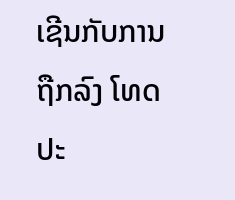ເຊີນກັບການຖືກລົງ ໂທດປະ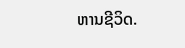ຫານຊີວິດ.